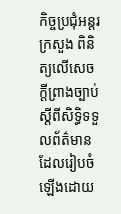កិច្ចប្រជុំអន្តរក្រសួង ពិនិត្យលើសេចក្តីព្រាងច្បាប់ ស្តីពីសិទ្ធិទទួលព័ត៌មាន ដែលរៀបចំ ឡើងដោយ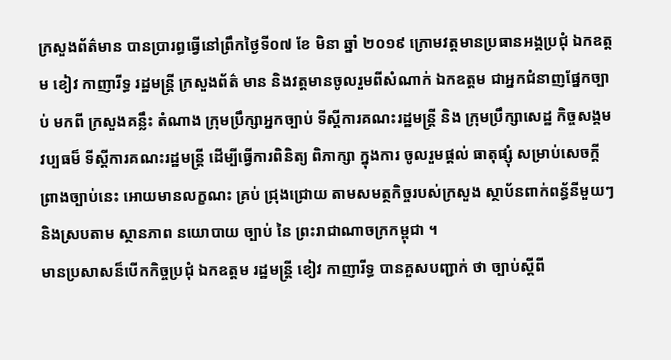ក្រសួងព័ត៌មាន បានប្រារព្ធធ្វើនៅព្រឹកថ្ងៃទី០៧ ខែ មិនា ឆ្នាំ ២០១៩ ក្រោមវត្តមានប្រធានអង្គប្រជុំ ឯកឧត្តម ខៀវ កាញារីទ្ធ រដ្ឋមន្ត្រី ក្រសួងព័ត៌ មាន និងវត្តមានចូលរួមពីសំណាក់ ឯកឧត្តម ជាអ្នកជំនាញផ្នែកច្បាប់ មកពី ក្រសួងគន្លឹះ តំណាង ក្រុមប្រឹក្សាអ្នកច្បាប់ ទីស្តីការគណះរដ្ឋមន្ត្រី និង ក្រុមប្រឹក្សាសេដ្ឋ កិច្ចសង្គម វប្បធម៏ ទីស្តីការគណះរដ្ឋមន្ត្រី ដើម្បីធ្វើការពិនិត្យ ពិភាក្សា ក្នុងការ ចូលរួមផ្តល់ ធាតុផ្សុំ សម្រាប់សេចក្តីព្រាងច្បាប់នេះ អោយមានលក្ខណះ គ្រប់ ជ្រុងជ្រោយ តាមសមត្ថកិច្ចរបស់ក្រសួង ស្ថាប័នពាក់ពន្ធ័នីមួយៗ និងស្របតាម ស្ថានភាព នយោបាយ ច្បាប់ នៃ ព្រះរាជាណាចក្រកម្ពុជា ។
មានប្រសាសន៏បើកកិច្ចប្រជុំ ឯកឧត្តម រដ្ឋមន្ត្រី ខៀវ កាញារីទ្ធ បានគួសបញ្ជាក់ ថា ច្បាប់ស្តីពី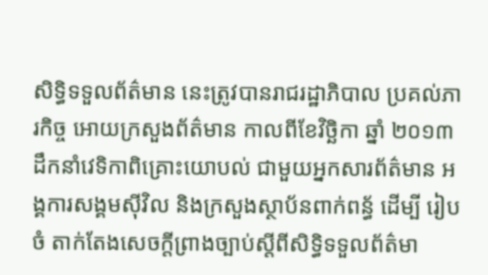សិទ្ធិទទួលព័ត៌មាន នេះត្រូវបានរាជរដ្ឋាភិបាល ប្រគល់ភារកិច្ច អោយក្រសួងព័ត៌មាន កាលពីខែវិច្ឆិកា ឆ្នាំ ២០១៣ ដឹកនាំវេទិកាពិគ្រោះយោបល់ ជាមួយអ្នកសារព័ត៌មាន អង្គការសង្គមស៊ីវិល និងក្រសួងស្ថាប័នពាក់ពន្ធ័ ដើម្បី រៀបចំ តាក់តែងសេចក្តីព្រាងច្បាប់ស្តីពីសិទ្ធិទទួលព័ត៌មា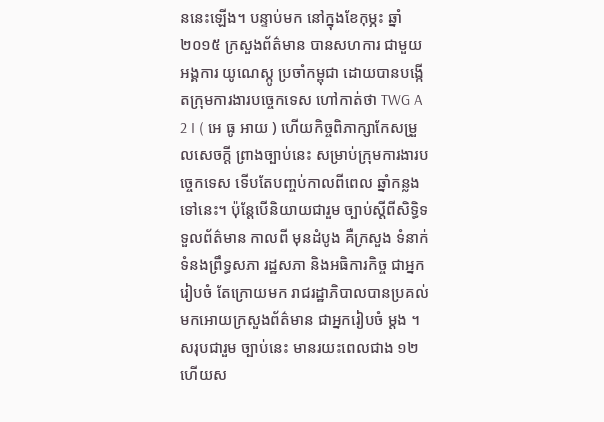ននេះឡើង។ បន្ទាប់មក នៅក្នុងខែកុម្ភះ ឆ្នាំ ២០១៥ ក្រសួងព័ត៌មាន បានសហការ ជាមួយ អង្គការ យូណេស្កូ ប្រចាំកម្ពុជា ដោយបានបង្កើតក្រុមការងារបច្ចេកទេស ហៅកាត់ថា TWG A 2 I ( អេ ធូ អាយ ) ហើយកិច្ចពិភាក្សាកែសម្រួលសេចក្តី ព្រាងច្បាប់នេះ សម្រាប់ក្រុមការងារបច្ចេកទេស ទើបតែបញ្ចប់កាលពីពេល ឆ្នាំកន្លងទៅនេះ។ ប៉ុន្តែបើនិយាយជារួម ច្បាប់ស្តីពីសិទ្ធិទទួលព័ត៌មាន កាលពី មុនដំបូង គឺក្រសួង ទំនាក់ទំនងព្រឹទ្ធសភា រដ្ឋសភា និងអធិការកិច្ច ជាអ្នករៀបចំ តែក្រោយមក រាជរដ្ឋាភិបាលបានប្រគល់មកអោយក្រសួងព័ត៌មាន ជាអ្នករៀបចំ ម្តង ។ សរុបជារួម ច្បាប់នេះ មានរយះពេលជាង ១២ ហើយស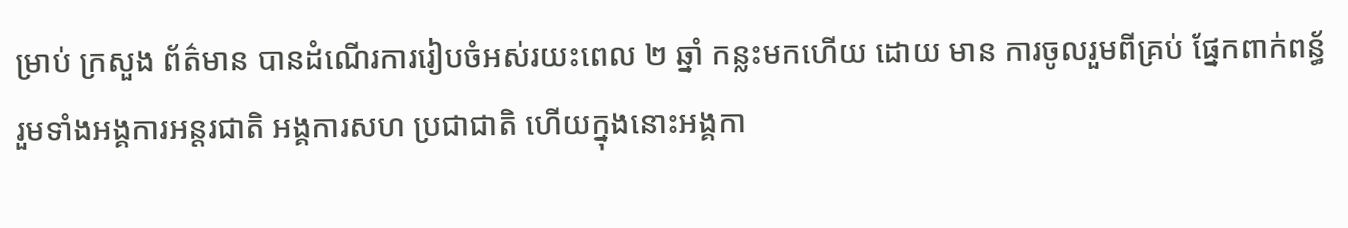ម្រាប់ ក្រសួង ព័ត៌មាន បានដំណើរការរៀបចំអស់រយះពេល ២ ឆ្នាំ កន្លះមកហើយ ដោយ មាន ការចូលរួមពីគ្រប់ ផ្នែកពាក់ពន្ធ័ រួមទាំងអង្គការអន្តរជាតិ អង្គការសហ ប្រជាជាតិ ហើយក្នុងនោះអង្គកា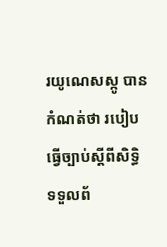រយូណេសស្កូ បានកំណត់ថា របៀបធ្វើច្បាប់ស្តីពីសិទ្ធិ ទទួលព័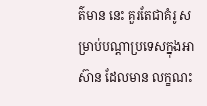ត៌មាន នេះ គួរតែជាគំរូ សម្រាប់បណ្តាប្រទេសក្នុងអាស៊ាន ដែលមាន លក្ខណះ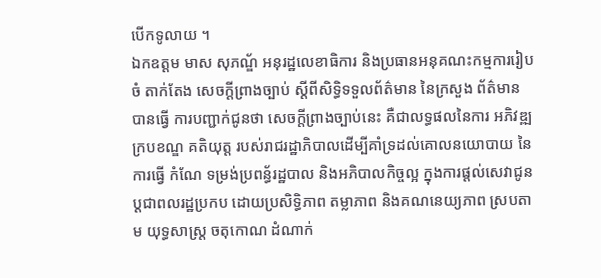បើកទូលាយ ។
ឯកឧត្តម មាស សុភណ្ឌ័ អនុរដ្ឋលេខាធិការ និងប្រធានអនុគណះកម្មការរៀបចំ តាក់តែង សេចក្តីព្រាងច្បាប់ ស្តីពីសិទ្ធិទទួលព័ត៌មាន នៃក្រសួង ព័ត៌មាន បានធ្វើ ការបញ្ជាក់ជូនថា សេចក្តីព្រាងច្បាប់នេះ គឺជាលទ្ធផលនៃការ អភិវឌ្ឍក្របខណ្ឌ គតិយុត្ត របស់រាជរដ្ឋាភិបាលដើម្បីគាំទ្រដល់គោលនយោបាយ នៃការធ្វើ កំណែ ទម្រង់ប្រពន្ធ័រដ្ឋបាល និងអភិបាលកិច្ចល្អ ក្នុងការផ្តល់សេវាជូន ប្តជាពលរដ្ឋប្រកប ដោយប្រសិទ្ធិភាព តម្លាភាព និងគណនេយ្យភាព ស្របតាម យុទ្ធសាស្ត្រ ចតុកោណ ដំណាក់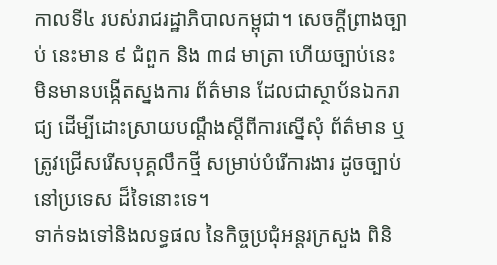កាលទី៤ របស់រាជរដ្ឋាភិបាលកម្ពុជា។ សេចក្តីព្រាងច្បាប់ នេះមាន ៩ ជំពួក និង ៣៨ មាត្រា ហើយច្បាប់នេះ មិនមានបង្កើតស្នងការ ព័ត៌មាន ដែលជាស្ថាប័នឯករាជ្យ ដើម្បីដោះស្រាយបណ្តឹងស្តីពីការស្នើសុំ ព័ត៌មាន ឬត្រូវជ្រើសរើសបុគ្គលឹកថ្មី សម្រាប់បំរើការងារ ដូចច្បាប់នៅប្រទេស ដ៏ទៃនោះទេ។
ទាក់ទងទៅនិងលទ្ធផល នៃកិច្ចប្រជុំអន្តរក្រសួង ពិនិ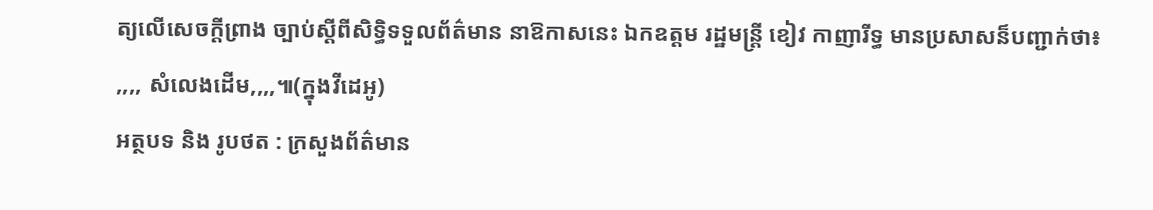ត្យលើសេចក្តីព្រាង ច្បាប់ស្តីពីសិទ្ធិទទួលព័ត៌មាន នាឱកាសនេះ ឯកឧត្តម រដ្ឋមន្ត្រី ខៀវ កាញារីទ្ធ មានប្រសាសន៏បញ្ជាក់ថា៖
,,,, សំលេងដើម,,,,៕(ក្នុងវីដេអូ)
អត្ថបទ និង រូបថត : ក្រសួងព័ត៌មាន